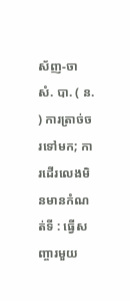ស័ញ-ចា សំ. បា. ( ន. ) ការត្រាច់ចរទៅមក; ការដើរលេងមិនមានកំណត់ទី : ធ្វើសញ្ចារមួយ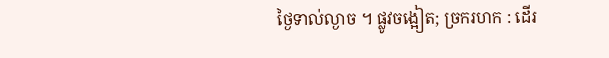ថ្ងៃទាល់ល្ងាច ។ ផ្លូវចង្អៀត; ច្រករហក : ដើរ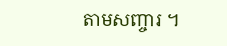តាមសញ្ចារ ។